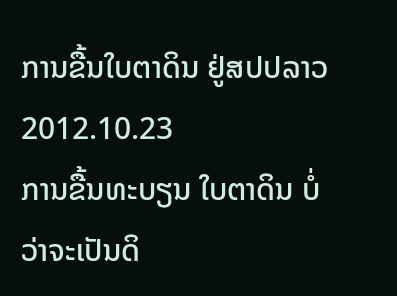ການຂື້ນໃບຕາດິນ ຢູ່ສປປລາວ
2012.10.23
ການຂື້ນທະບຽນ ໃບຕາດິນ ບໍ່ວ່າຈະເປັນດິ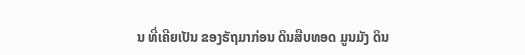ນ ທີ່ເຄີຍເປັນ ຂອງຣັຖມາກ່ອນ ດິນສືບທອດ ມູນມັງ ດິນ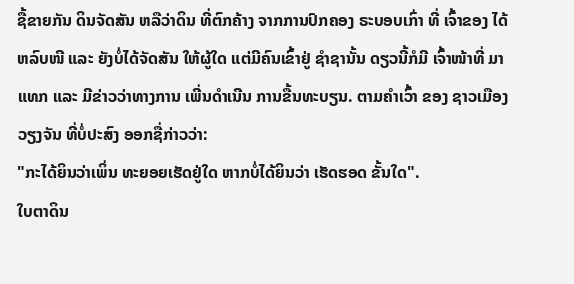ຊື້ຂາຍກັນ ດິນຈັດສັນ ຫລືວ່າດິນ ທີ່ຕົກຄ້າງ ຈາກການປົກຄອງ ຣະບອບເກົ່າ ທີ່ ເຈົ້າຂອງ ໄດ້ຫລົບໜີ ແລະ ຍັງບໍ່ໄດ້ຈັດສັນ ໃຫ້ຜູ້ໃດ ແຕ່ມີຄົນເຂົ້າຢູ່ ຊໍາຊານັ້ນ ດຽວນີ້ກໍມີ ເຈົ້າໜ້າທີ່ ມາແທກ ແລະ ມີຂ່າວວ່າທາງການ ເພີ່ນດໍາເນີນ ການຂື້ນທະບຽນ. ຕາມຄໍາເວົ້າ ຂອງ ຊາວເມືອງວຽງຈັນ ທີ່ບໍ່ປະສົງ ອອກຊື່ກ່າວວ່າ:
"ກະໄດ້ຍິນວ່າເພິ່ນ ທະຍອຍເຮັດຢູ່ໃດ ຫາກບໍ່ໄດ້ຍິນວ່າ ເຮັດຮອດ ຂັ້ນໃດ".
ໃບຕາດິນ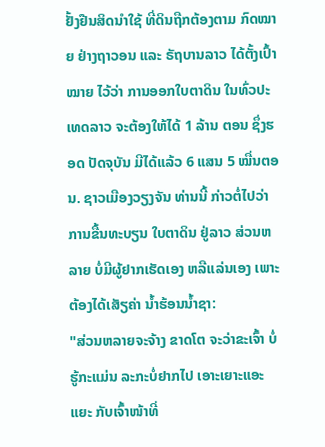ຢັ້ງຢືນສິດນໍາໃຊ້ ທີ່ດິນຖືກຕ້ອງຕາມ ກົດໝາຍ ຢ່າງຖາວອນ ແລະ ຣັຖບານລາວ ໄດ້ຕັ້ງເປົ້າໝາຍ ໄວ້ວ່າ ການອອກໃບຕາດິນ ໃນທົ່ວປະເທດລາວ ຈະຕ້ອງໃຫ້ໄດ້ 1 ລ້ານ ຕອນ ຊຶ່ງຮອດ ປັດຈຸບັນ ມີໄດ້ແລ້ວ 6 ແສນ 5 ໝື່ນຕອນ. ຊາວເມືອງວຽງຈັນ ທ່ານນີ້ ກ່າວຕໍ່ໄປວ່າ ການຂື້ນທະບຽນ ໃບຕາດິນ ຢູ່ລາວ ສ່ວນຫລາຍ ບໍ່ມີຜູ້ຢາກເຮັດເອງ ຫລືແລ່ນເອງ ເພາະຕ້ອງໄດ້ເສັຽຄ່າ ນໍ້າຮ້ອນນໍ້າຊາ:
"ສ່ວນຫລາຍຈະຈ້າງ ຂາດໂຕ ຈະວ່າຂະເຈົ້າ ບໍ່ຮູ້ກະແມ່ນ ລະກະບໍ່ຢາກໄປ ເອາະເຍາະແອະແຍະ ກັບເຈົ້າໜ້າທີ່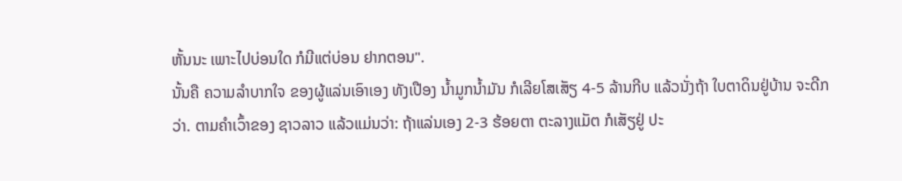ຫັ້ນນະ ເພາະໄປບ່ອນໃດ ກໍມີແຕ່ບ່ອນ ຢາກຕອນ".
ນັ້ນຄື ຄວາມລໍາບາກໃຈ ຂອງຜູ້ແລ່ນເອົາເອງ ທັງເປືອງ ນໍ້າມູກນໍ້າມັນ ກໍເລີຍໂສເສັຽ 4-5 ລ້ານກີບ ແລ້ວນັ່ງຖ້າ ໃບຕາດິນຢູ່ບ້ານ ຈະດີກວ່າ. ຕາມຄໍາເວົ້າຂອງ ຊາວລາວ ແລ້ວແມ່ນວ່າ: ຖ້າແລ່ນເອງ 2-3 ຮ້ອຍຕາ ຕະລາງແມັຕ ກໍເສັຽຢູ່ ປະ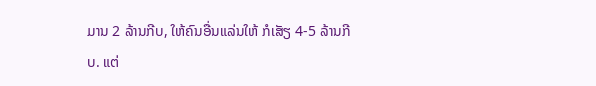ມານ 2 ລ້ານກີບ, ໃຫ້ຄົນອື່ນແລ່ນໃຫ້ ກໍເສັຽ 4-5 ລ້ານກີບ. ແຕ່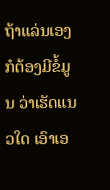ຖ້າແລ່ນເອງ ກໍຕ້ອງມີຂໍ້ມູນ ວ່າເຮັດແນວໃດ ເອົາເອ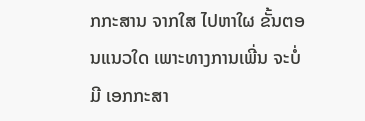ກກະສານ ຈາກໃສ ໄປຫາໃຜ ຂັ້ນຕອນແນວໃດ ເພາະທາງການເພີ່ນ ຈະບໍ່ມີ ເອກກະສາ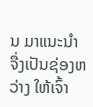ນ ມາແນະນໍາ ຈື່ງເປັນຊ່ອງຫວ່າງ ໃຫ້ເຈົ້າ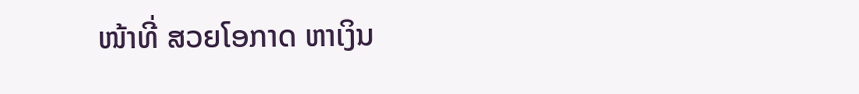ໜ້າທີ່ ສວຍໂອກາດ ຫາເງິນ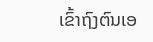ເຂົ້າຖົງຕົນເອ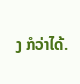ງ ກໍວ່າໄດ້.